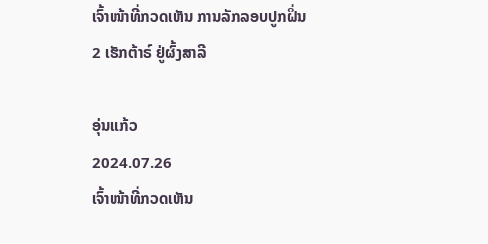ເຈົ້າໜ້າທີ່ກວດເຫັນ ການລັກລອບປູກຝິ່ນ 2 ເຮັກຕ້າຣ໌ ຢູ່ຜົ້ງສາລີ

ອຸ່ນແກ້ວ
2024.07.26
ເຈົ້າໜ້າທີ່ກວດເຫັນ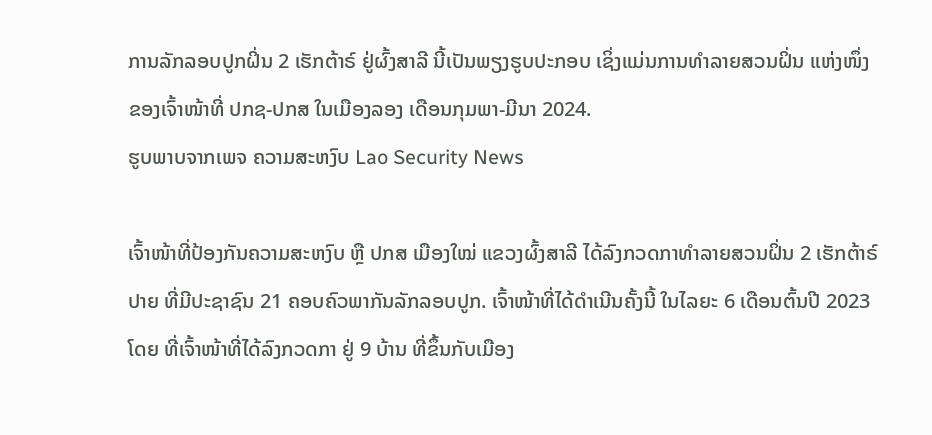ການລັກລອບປູກຝິ່ນ 2 ເຮັກຕ້າຣ໌ ຢູ່ຜົ້ງສາລີ ນີ້ເປັນພຽງຮູບປະກອບ ເຊິ່ງແມ່ນການທຳລາຍສວນຝິ່ນ ແຫ່ງໜຶ່ງຂອງເຈົ້າໜ້າທີ່ ປກຊ-ປກສ ໃນເມືອງລອງ ເດືອນກຸມພາ-ມີນາ 2024.
ຮູບພາບຈາກເພຈ ຄວາມສະຫງົບ Lao Security News

ເຈົ້າໜ້າທີ່ປ້ອງກັນຄວາມສະຫງົບ ຫຼື ປກສ ເມືອງໃໝ່ ແຂວງຜົ້ງສາລີ ໄດ້ລົງກວດກາທໍາລາຍສວນຝິ່ນ 2 ເຮັກຕ້າຣ໌ປາຍ ທີ່ມີປະຊາຊົນ 21 ຄອບຄົວພາກັນລັກລອບປູກ. ເຈົ້າໜ້າທີ່ໄດ້ດໍາເນີນຄັ້ງນີ້ ໃນໄລຍະ 6 ເດືອນຕົ້ນປີ 2023 ໂດຍ ທີ່ເຈົ້າໜ້າທີ່ໄດ້ລົງກວດກາ ຢູ່ 9 ບ້ານ ທີ່ຂຶ້ນກັບເມືອງ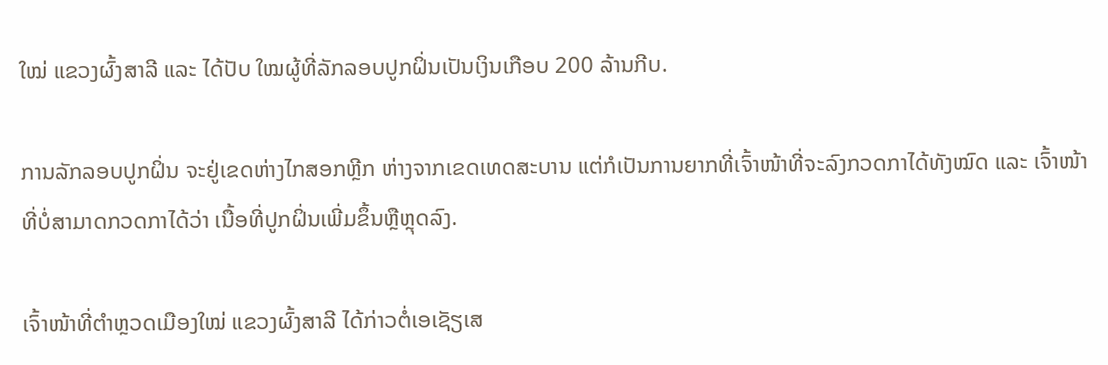ໃໝ່ ແຂວງຜົ້ງສາລີ ແລະ ໄດ້ປັບ ໃໝຜູ້ທີ່ລັກລອບປູກຝິ່ນເປັນເງິນເກືອບ 200 ລ້ານກີບ.

ການລັກລອບປູກຝິ່ນ ຈະຢູ່ເຂດຫ່າງໄກສອກຫຼີກ ຫ່າງຈາກເຂດເທດສະບານ ແຕ່ກໍເປັນການຍາກທີ່ເຈົ້າໜ້າທີ່ຈະລົງກວດກາໄດ້ທັງໝົດ ແລະ ເຈົ້າໜ້າທີ່ບໍ່ສາມາດກວດກາໄດ້ວ່າ ເນື້ອທີ່ປູກຝິ່ນເພີ່ມຂຶ້ນຫຼືຫຼຸດລົງ.

ເຈົ້າໜ້າທີ່ຕໍາຫຼວດເມືອງໃໝ່ ແຂວງຜົ້ງສາລີ ໄດ້ກ່າວຕໍ່ເອເຊັຽເສ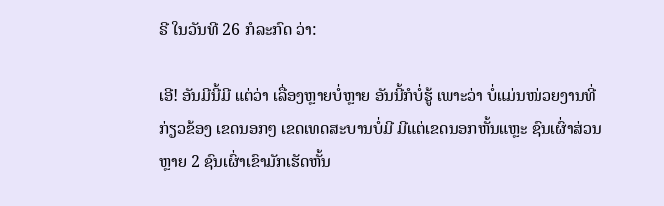ຣີ ໃນວັນທີ 26 ກໍລະກົດ ວ່າ:

ເອີ! ອັນມີນີ້ມີ ແຕ່ວ່າ ເລື່ອງຫຼາຍບໍ່ຫຼາຍ ອັນນີ້ກໍບໍ່ຮູ້ ເພາະວ່າ ບໍ່ແມ່ນໜ່ວຍງານທີ່ກ່ຽວຂ້ອງ ເຂດນອກໆ ເຂດເທດສະບານບໍ່ມີ ມີແຕ່ເຂດນອກຫັ້ນແຫຼະ ຊົນເຜົ່າສ່ວນຫຼາຍ 2 ຊົນເຜົ່າເຂົາມັກເຮັດຫັ້ນ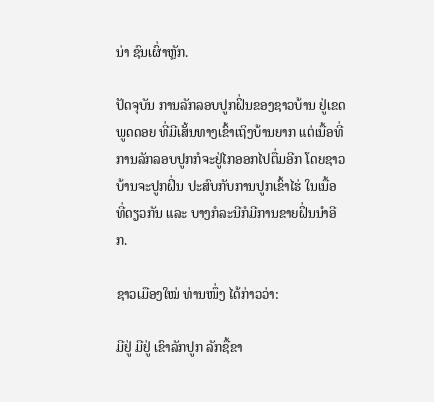ນ່າ ຊົນເຜົ່າຫຼັກ.

ປັດຈຸບັນ ການລັກລອບປູກຝິ່ນຂອງຊາວບ້ານ ຢູ່ເຂດພູດດອຍ ທີ່ມີເສັ້ນທາງເຂົ້າເຖິງບ້ານຍາກ ແຕ່ເນື້ອທີ່ການລັກລອບປູກກໍຈະຢູ່ໄກອອກໄປຕື່ມອີກ ໂດຍຊາວບ້ານຈະປູກຝິ່ນ ປະສົບກັບການປູກເຂົ້າໄຮ່ ໃນເນື້ອທີ່ດຽວກັນ ແລະ ບາງກໍລະນີກໍມີການຂາຍຝິ່ນນໍາອີກ.

ຊາວເມືອງໃໝ່ ທ່ານໜຶ່ງ ໄດ້ກ່າວວ່າ:

ມີຢູ່ ມີຢູ່ ເຂົາລັກປູກ ລັກຊື້ຂາ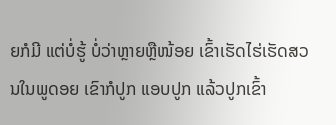ຍກໍມີ ແຕ່ບໍ່ຮູ້ ບໍ່ວ່າຫຼາຍຫຼືໜ້ອຍ ເຂົ້າເຮັດໄຮ່ເຮັດສວນໃນພູດອຍ ເຂົາກໍປູກ ແອບປູກ ແລ້ວປູກເຂົ້າ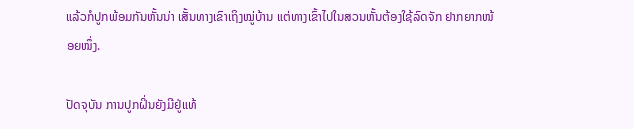ແລ້ວກໍປູກພ້ອມກັນຫັ້ນນ່າ ເສັ້ນທາງເຂົາເຖິງໝູ່ບ້ານ ແຕ່ທາງເຂົ້າໄປໃນສວນຫັ້ນຕ້ອງໃຊ້ລົດຈັກ ຢາກຍາກໜ້ອຍໜຶ່ງ.

ປັດຈຸບັນ ການປູກຝິ່ນຍັງມີຢູ່ແທ້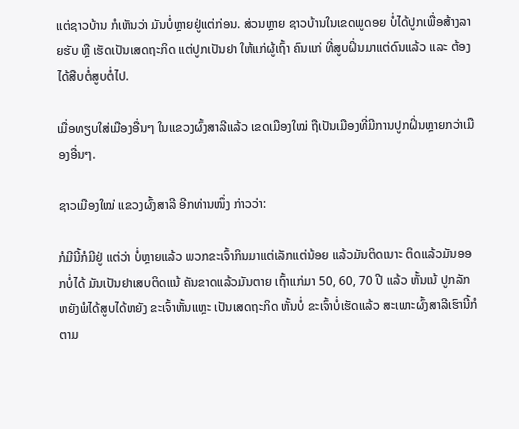ແຕ່ຊາວບ້ານ ກໍເຫັນວ່າ ມັນບໍ່ຫຼາຍຢູ່ແຕ່ກ່ອນ. ສ່ວນຫຼາຍ ຊາວບ້ານໃນເຂດພູດອຍ ບໍ່ໄດ້ປູກເພື່ອສ້າງລາຍຮັບ ຫຼື ເຮັດເປັນເສດຖະກິດ ແຕ່ປູກເປັນຢາ ໃຫ້ແກ່ຜູ້ເຖົ້າ ຄົນແກ່ ທີ່ສູບຝິ່ນມາແຕ່ດົນແລ້ວ ແລະ ຕ້ອງໄດ້ສືບຕໍ່ສູບຕໍ່ໄປ.

ເມື່ອທຽບໃສ່ເມືອງອື່ນໆ ໃນແຂວງຜົ້ງສາລີແລ້ວ ເຂດເມືອງໃໝ່ ຖືເປັນເມືອງທີ່ມີການປູກຝິ່ນຫຼາຍກວ່າເມືອງອື່ນໆ.

ຊາວເມືອງໃໝ່ ແຂວງຜົ້ງສາລີ ອີກທ່ານໜຶ່ງ ກ່າວວ່າ:

ກໍມີນີ້ກໍມີຢູ່ ແຕ່ວ່າ ບໍ່ຫຼາຍແລ້ວ ພວກຂະເຈົ້າກິນມາແຕ່ເລັກແຕ່ນ້ອຍ ແລ້ວມັນຕິດເນາະ ຕິດແລ້ວມັນອອກບໍ່ໄດ້ ມັນເປັນຢາເສບຕິດແນ້ ຄັນຂາດແລ້ວມັນຕາຍ ເຖົ້າແກ່ມາ 50, 60, 70 ປີ ແລ້ວ ຫັ້ນເນ້ ປູກລັກຫຍັງພໍໄດ້ສູບໄດ້ຫຍັງ ຂະເຈົ້າຫັ້ນແຫຼະ ເປັນເສດຖະກິດ ຫັ້ນບໍ່ ຂະເຈົ້າບໍ່ເຮັດແລ້ວ ສະເພາະຜົ້ງສາລີເຮົານີ້ກໍ ຕາມ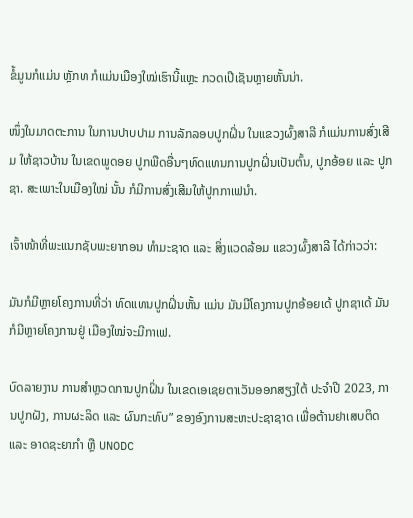ຂໍ້ມູນກໍແມ່ນ ຫຼັກທ ກໍແມ່ນເມືອງໃໝ່ເຮົານີ້ແຫຼະ ກວດເປີເຊັນຫຼາຍຫັ້ນນ່າ.

ໜຶ່ງໃນມາດຕະການ ໃນການປາບປາມ ການລັກລອບປູກຝິ່ນ ໃນແຂວງຜົ້ງສາລີ ກໍແມ່ນການສົ່ງເສີມ ໃຫ້ຊາວບ້ານ ໃນເຂດພູດອຍ ປູກພືດອື່ນໆທົດແທນການປູກຝິ່ນເປັນຕົ້ນ, ປູກອ້ອຍ ແລະ ປູກຊາ. ສະເພາະໃນເມືອງໃໝ່ ນັ້ນ ກໍມີການສົ່ງເສີມໃຫ້ປູກກາເຟນໍາ.

ເຈົ້າໜ້າທີ່ພະແນກຊັບພະຍາກອນ ທໍາມະຊາດ ແລະ ສິ່ງແວດລ້ອມ ແຂວງຜົ້ງສາລີ ໄດ້ກ່າວວ່າ:

ມັນກໍມີຫຼາຍໂຄງການທີ່ວ່າ ທົດແທນປູກຝິ່ນຫັ້ນ ແມ່ນ ມັນມີໂຄງການປູກອ້ອຍເດ້ ປູກຊາເດ້ ມັນກໍມີຫຼາຍໂຄງການຢູ່ ເມືອງໃໝ່ຈະມີກາເຟ.

ບົດລາຍງານ ການສຳຫຼວດການປູກຝິ່ນ ໃນເຂດເອເຊຍຕາເວັນອອກສຽງໃຕ້ ປະຈຳປີ 2023, ການປູກຝັງ, ການຜະລິດ ແລະ ຜົນກະທົບ” ຂອງອົງການສະຫະປະຊາຊາດ ເພື່ອຕ້ານຢາເສບຕິດ ແລະ ອາດຊະຍາກໍາ ຫຼື UNODC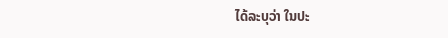ໄດ້ລະບຸວ່າ ໃນປະ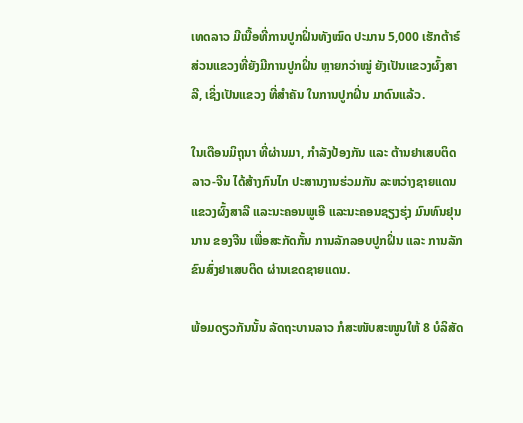ເທດລາວ ມີເນື້ອທີ່ການປູກຝິ່ນທັງໝົດ ປະມານ 5,000 ເຮັກຕ້າຣ໌ ສ່ວນແຂວງທີ່ຍັງມີການປູກຝິ່ນ ຫຼາຍກວ່າໝູ່ ຍັງເປັນແຂວງຜົ້ງສາລີ, ເຊິ່ງເປັນແຂວງ ທີ່ສຳຄັນ ໃນການປູກຝິ່ນ ມາດົນແລ້ວ.

ໃນເດືອນມິຖຸນາ ທີ່ຜ່ານມາ, ກໍາລັງປ້ອງກັນ ແລະ ຕ້ານຢາເສບຕິດ ລາວ-ຈີນ ໄດ້ສ້າງກົນໄກ ປະສານງານຮ່ວມກັນ ລະຫວ່າງຊາຍແດນ ແຂວງຜົ້ງສາລີ ແລະນະຄອນພູເອີ ແລະນະຄອນຊຽງຮຸ່ງ ມົນທົນຢຸນນານ ຂອງຈີນ ເພື່ອສະກັດກັ້ນ ການລັກລອບປູກຝິ່ນ ແລະ ການລັກຂົນສົ່ງຢາເສບຕິດ ຜ່ານເຂດຊາຍແດນ.

ພ້ອມດຽວກັນນັ້ນ ລັດຖະບານລາວ ກໍສະໜັບສະໜູນໃຫ້ 8 ບໍລິສັດ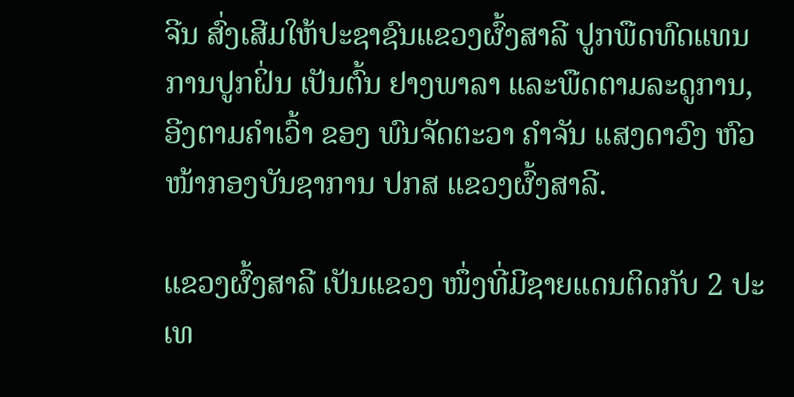ຈີນ ສົ່ງເສີມໃຫ້ປະຊາຊົນແຂວງຜົ້ງສາລີ ປູກພືດທົດແທນການປູກຝິ່ນ ເປັນຕົ້ນ ຢາງພາລາ ແລະພືດຕາມລະດູການ, ອີງຕາມຄໍາເວົ້າ ຂອງ ພົນຈັດຕະວາ ຄໍາຈັນ ແສງດາວົງ ຫົວໜ້າກອງບັນຊາການ ປກສ ແຂວງຜົ້ງສາລີ.

ແຂວງຜົ້ງສາລີ ເປັນແຂວງ ໜຶ່ງທີ່ມີຊາຍແດນຕິດກັບ 2 ປະເທ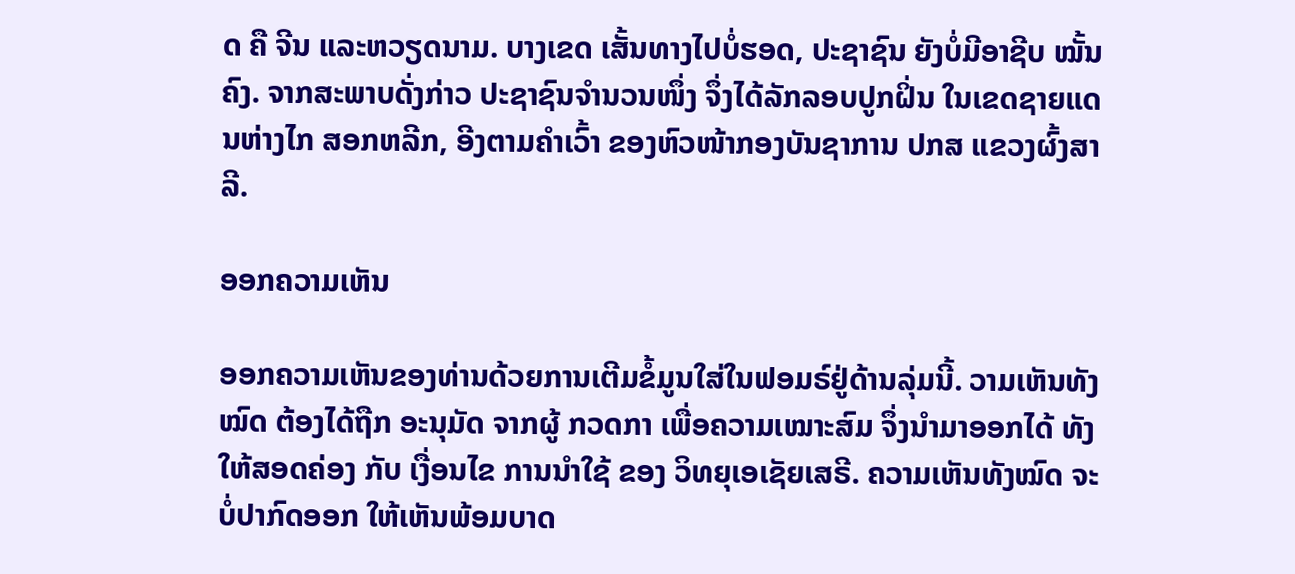ດ ຄື ຈີນ ແລະຫວຽດນາມ. ບາງເຂດ ເສັ້ນທາງໄປບໍ່ຮອດ, ປະຊາຊົນ ຍັງບໍ່ມີອາຊີບ ໝັ້ນຄົງ. ຈາກສະພາບດັ່ງກ່າວ ປະຊາຊົນຈໍານວນໜຶ່ງ ຈຶ່ງໄດ້ລັກລອບປູກຝິ່ນ ໃນເຂດຊາຍແດນຫ່າງໄກ ສອກຫລີກ, ອີງຕາມຄໍາເວົ້າ ຂອງຫົວໜ້າກອງບັນຊາການ ປກສ ແຂວງຜົ້ງສາລີ.

ອອກຄວາມເຫັນ

ອອກຄວາມເຫັນຂອງທ່ານດ້ວຍການເຕີມຂໍ້ມູນໃສ່ໃນຟອມຣ໌ຢູ່ດ້ານລຸ່ມນີ້. ວາມເຫັນທັງໝົດ ຕ້ອງໄດ້ຖືກ ອະນຸມັດ ຈາກຜູ້ ກວດກາ ເພື່ອຄວາມເໝາະສົມ ຈຶ່ງນໍາມາອອກໄດ້ ທັງໃຫ້ສອດຄ່ອງ ກັບ ເງື່ອນໄຂ ການນຳໃຊ້ ຂອງ ວິທຍຸເອເຊັຍເສຣີ. ຄວາມເຫັນທັງໝົດ ຈະບໍ່ປາກົດອອກ ໃຫ້ເຫັນພ້ອມບາດ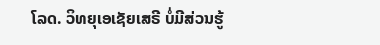ໂລດ. ວິທຍຸເອເຊັຍເສຣີ ບໍ່ມີສ່ວນຮູ້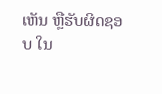ເຫັນ ຫຼືຮັບຜິດຊອບ ໃນ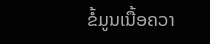ຂໍ້ມູນເນື້ອຄວາ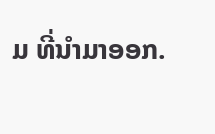ມ ທີ່ນໍາມາອອກ.